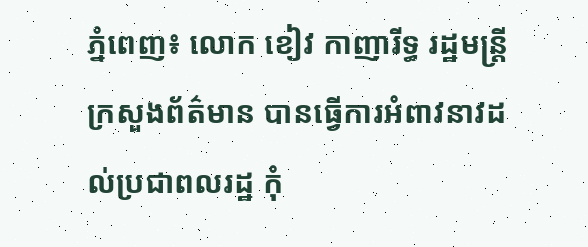ភ្នំពេញ៖ លោក ខៀវ កាញារីទ្ធ រដ្ឋមន្រ្តីក្រសួងព័ត៌មាន បានធ្វើការអំពាវនាវដល់ប្រជាពលរដ្ឋ កុំ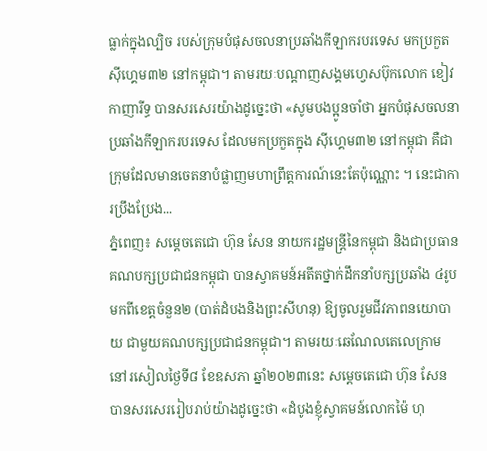ធ្លាក់ក្នុងល្បិច របស់ក្រុមបំផុសចលនាប្រឆាំងកីឡាករបរទេស មកប្រកួតស៊ីហ្គេម៣២ នៅកម្ពុជា។ តាមរយៈបណ្ដាញសង្គមហ្វេសប៊ុកលោក ខៀវ កាញារីទ្ធ បានសរសេរយ៉ាងដូច្នេះថា «សូមបងប្អូនចាំថា អ្នកបំផុសចលនាប្រឆាំងកីឡាករបរទេស ដែលមកប្រកួតក្នុង ស៊ីហ្គេម៣២ នៅកម្ពុជា គឺជាក្រុមដែលមានចេតនាបំផ្លាញមហាព្រឹត្តការណ៍នេះតែប៉ុណ្ណោះ ។ នេះជាការប្រឹងប្រែង...
ភ្នំពេញ៖ សម្ដេចតេជោ ហ៊ុន សែន នាយករដ្ឋមន្រ្តីនៃកម្ពុជា និងជាប្រធានគណបក្សប្រជាជនកម្ពុជា បានស្វាគមន៍អតីតថ្នាក់ដឹកនាំបក្សប្រឆាំង ៤រូប មកពីខេត្តចំនួន២ (បាត់ដំបងនិងព្រះសីហនុ) ឱ្យចូលរួមជីវភាពនយោបាយ ជាមួយគណបក្សប្រជាជនកម្ពុជា។ តាមរយៈឆេណែលតេលេក្រាម នៅរសៀលថ្ងៃទី៨ ខែឧសភា ឆ្នាំ២០២៣នេះ សម្ដេចតេជោ ហ៊ុន សែន បានសរសេររៀបរាប់យ៉ាងដូច្នេះថា «ដំបូងខ្ញុំស្វាគមន៍លោកម៉ៃ ហុ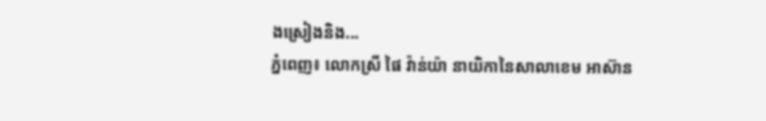ងស្រៀងនិង...
ភ្នំពេញ៖ លោកស្រី ផៃ វ៉ាន់យ៉ា នាយិកានៃសាលាខេម អាស៊ាន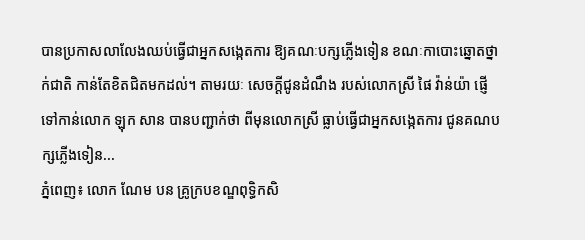បានប្រកាសលាលែងឈប់ធ្វើជាអ្នកសង្កេតការ ឱ្យគណៈបក្សភ្លើងទៀន ខណៈកាបោះឆ្នោតថ្នាក់ជាតិ កាន់តែខិតជិតមកដល់។ តាមរយៈ សេចក្ដីជូនដំណឹង របស់លោកស្រី ផៃ វ៉ាន់យ៉ា ផ្ញើទៅកាន់លោក ឡុក សាន បានបញ្ជាក់ថា ពីមុនលោកស្រី ធ្លាប់ធ្វើជាអ្នកសង្កេតការ ជូនគណបក្សភ្លើងទៀន...
ភ្នំពេញ៖ លោក ណែម បន គ្រូក្របខណ្ឌពុទ្ធិកសិ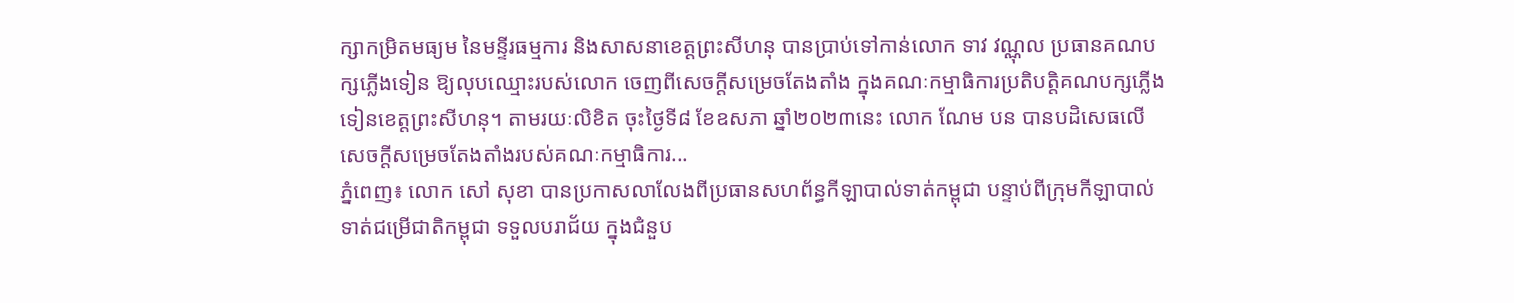ក្សាកម្រិតមធ្យម នៃមន្ទីរធម្មការ និងសាសនាខេត្តព្រះសីហនុ បានប្រាប់ទៅកាន់លោក ទាវ វណ្ណុល ប្រធានគណបក្សភ្លើងទៀន ឱ្យលុបឈ្មោះរបស់លោក ចេញពីសេចក្ដីសម្រេចតែងតាំង ក្នុងគណៈកម្មាធិការប្រតិបត្តិគណបក្សភ្លើងទៀនខេត្តព្រះសីហនុ។ តាមរយៈលិខិត ចុះថ្ងៃទី៨ ខែឧសភា ឆ្នាំ២០២៣នេះ លោក ណែម បន បានបដិសេធលើសេចក្ដីសម្រេចតែងតាំងរបស់គណៈកម្មាធិការ...
ភ្នំពេញ៖ លោក សៅ សុខា បានប្រកាសលាលែងពីប្រធានសហព័ន្ធកីឡាបាល់ទាត់កម្ពុជា បន្ទាប់ពីក្រុមកីឡាបាល់ទាត់ជម្រើជាតិកម្ពុជា ទទួលបរាជ័យ ក្នុងជំនួប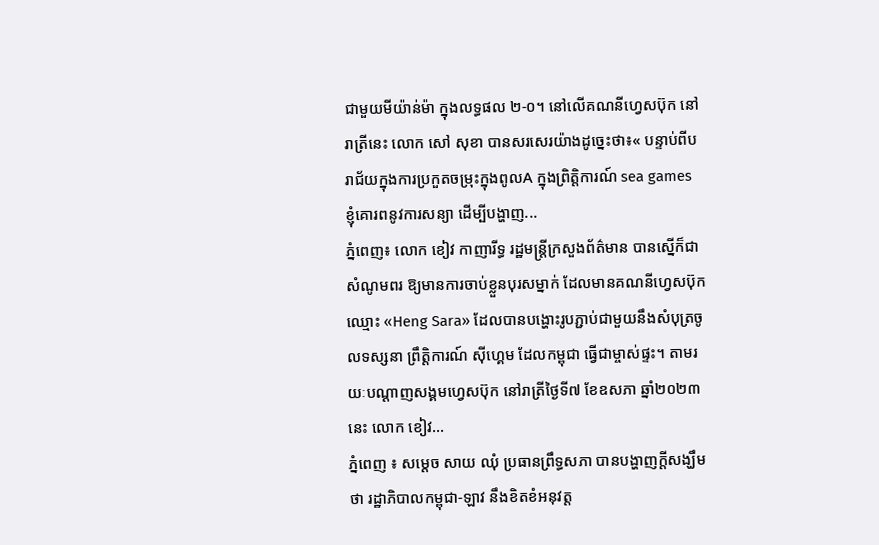ជាមួយមីយ៉ាន់ម៉ា ក្នុងលទ្ធផល ២-០។ នៅលើគណនីហ្វេសប៊ុក នៅរាត្រីនេះ លោក សៅ សុខា បានសរសេរយ៉ាងដូច្នេះថា៖« បន្ទាប់ពីបរាជ័យក្នុងការប្រកួតចម្រុះក្នុងពូលA ក្នុងព្រិត្តិការណ៍ sea games ខ្ញុំគោរពនូវការសន្យា ដើម្បីបង្ហាញ...
ភ្នំពេញ៖ លោក ខៀវ កាញារីទ្ធ រដ្ឋមន្រ្តីក្រសួងព័ត៌មាន បានស្នើក៏ជាសំណូមពរ ឱ្យមានការចាប់ខ្លួនបុរសម្នាក់ ដែលមានគណនីហ្វេសប៊ុក ឈ្មោះ «Heng Sara» ដែលបានបង្ហោះរូបភ្ជាប់ជាមួយនឹងសំបុត្រចូលទស្សនា ព្រឹត្តិការណ៍ ស៊ីហ្គេម ដែលកម្ពុជា ធ្វើជាម្ចាស់ផ្ទះ។ តាមរយៈបណ្ដាញសង្គមហ្វេសប៊ុក នៅរាត្រីថ្ងៃទី៧ ខែឧសភា ឆ្នាំ២០២៣នេះ លោក ខៀវ...
ភ្នំពេញ ៖ សម្តេច សាយ ឈុំ ប្រធានព្រឹទ្ធសភា បានបង្ហាញក្ដីសង្ឃឹមថា រដ្ឋាភិបាលកម្ពុជា-ឡាវ នឹងខិតខំអនុវត្ត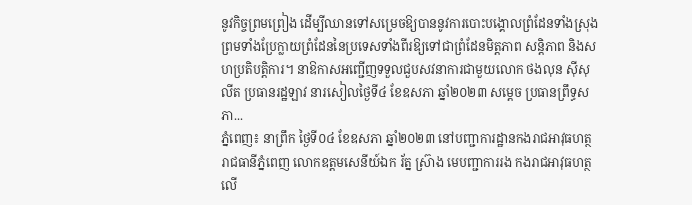នូវកិច្ចព្រមព្រៀង ដើម្បីឈានទៅសម្រេចឱ្យបាននូវការបោះបង្គោលព្រំដែនទាំងស្រុង ព្រមទាំងប្រែក្លាយព្រំដែននៃប្រទេសទាំងពីរឱ្យទៅជាព្រំដែនមិត្តភាព សន្តិភាព និងសហប្រតិបត្តិការ។ នាឱកាសអញ្ជេីញទទួលជួបសវនាការជាមួយលោក ថងលុន ស៊ីសុលីត ប្រធានរដ្ឋឡាវ នារសៀលថ្ងៃទី៤ ខែឧសភា ឆ្នាំ២០២៣ សម្តេច ប្រធានព្រឹទ្ធសភា...
ភ្នំពេញ៖ នាព្រឹក ថ្ងៃទី០៤ ខែឧសភា ឆ្នាំ២០២៣ នៅបញ្ជាការដ្ឋានកងរាជអាវុធហត្ថរាជធានីភ្នំពេញ លោកឧត្តមសេនីយ៍ឯក រ័ត្ន ស្រ៊ាង មេបញ្ជាការរង កងរាជអាវុធហត្ថលើ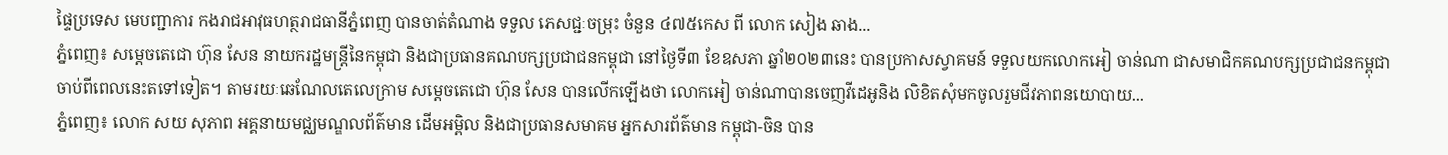ផ្ទៃប្រទេស មេបញ្ជាការ កងរាជអាវុធហត្ថរាជធានីភ្នំពេញ បានចាត់តំណាង ទទួល ភេសជ្ជៈចម្រុះ ចំនួន ៤៧៥កេស ពី លោក សៀង ឆាង...
ភ្នំពេញ៖ សម្ដេចតេជោ ហ៊ុន សែន នាយករដ្ឋមន្រ្តីនៃកម្ពុជា និងជាប្រធានគណបក្សប្រជាជនកម្ពុជា នៅថ្ងៃទី៣ ខែឧសភា ឆ្នាំ២០២៣នេះ បានប្រកាសស្វាគមន៍ ទទួលយកលោកអៀ ចាន់ណា ជាសមាជិកគណបក្សប្រជាជនកម្ពុជា ចាប់ពីពេលនេះតទៅទៀត។ តាមរយៈឆេណែលតេលេក្រាម សម្ដេចតេជោ ហ៊ុន សែន បានលើកឡើងថា លោកអៀ ចាន់ណាបានចេញវីដេអូនិង លិខិតសុំមកចូលរួមជីវភាពនយោបាយ...
ភ្នំពេញ៖ លោក សយ សុភាព អគ្គនាយមជ្ឈមណ្ឌលព័ត៌មាន ដើមអម្ពិល និងជាប្រធានសមាគម អ្នកសារព័ត៌មាន កម្ពុជា-ចិន បាន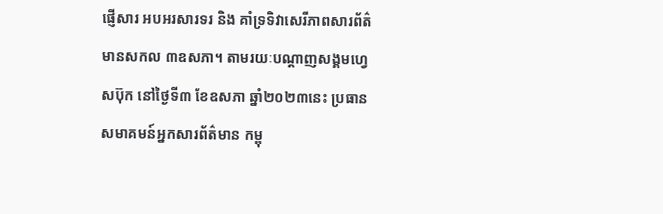ផ្ញើសារ អបអរសារទរ និង គាំទ្រទិវាសេរីភាពសារព័ត៌មានសកល ៣ឧសភា។ តាមរយៈបណ្ដាញសង្គមហ្វេសប៊ុក នៅថ្ងៃទី៣ ខែឧសភា ឆ្នាំ២០២៣នេះ ប្រធានសមាគមន៍អ្នកសារព័ត៌មាន កម្ពុ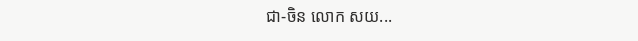ជា-ចិន លោក សយ...